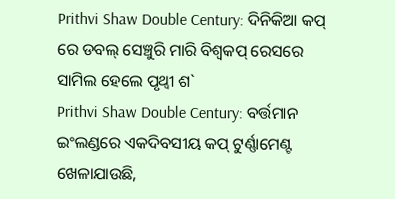Prithvi Shaw Double Century: ଦିନିକିଆ କପ୍ ରେ ଡବଲ୍ ସେଞ୍ଚୁରି ମାରି ବିଶ୍ୱକପ୍ ରେସରେ ସାମିଲ ହେଲେ ପୃଥ୍ୱୀ ଶ`
Prithvi Shaw Double Century: ବର୍ତ୍ତମାନ ଇଂଲଣ୍ଡରେ ଏକଦିବସୀୟ କପ୍ ଟୁର୍ଣ୍ଣାମେଣ୍ଟ ଖେଳାଯାଉଛି,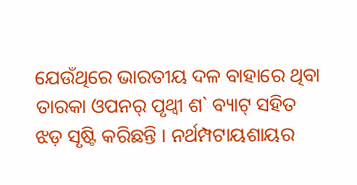ଯେଉଁଥିରେ ଭାରତୀୟ ଦଳ ବାହାରେ ଥିବା ତାରକା ଓପନର୍ ପୃଥ୍ଵୀ ଶ` ବ୍ୟାଟ୍ ସହିତ ଝଡ଼ ସୃଷ୍ଟି କରିଛନ୍ତି । ନର୍ଥମ୍ପଟାୟଶାୟର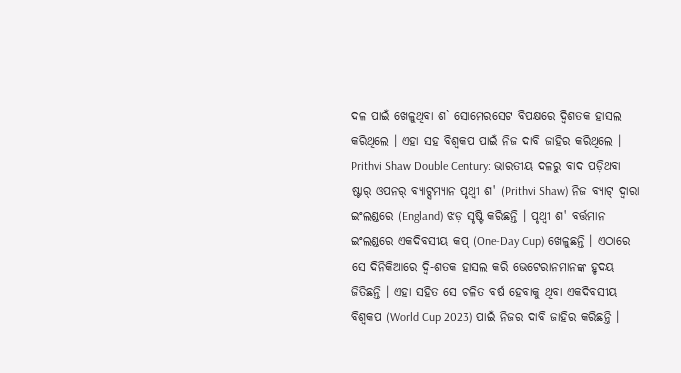ଦଳ ପାଇଁ ଖେଳୁଥିବା ଶ` ସୋମେରସେଟ ବିପକ୍ଷରେ ଦ୍ୱିଶତକ ହାସଲ କରିଥିଲେ । ଏହା ସହ ବିଶ୍ୱକପ ପାଇଁ ନିଜ ଦାବି ଜାହିର କରିଥିଲେ ।
Prithvi Shaw Double Century: ଭାରତୀୟ ଦଳରୁ ବାଦ ପଡ଼ିଥବା ଷ୍ଟାର୍ ଓପନର୍ ବ୍ୟାଟ୍ସମ୍ୟାନ ପୃଥ୍ୱୀ ଶ' (Prithvi Shaw) ନିଜ ବ୍ୟାଟ୍ ଦ୍ୱାରା ଇଂଲଣ୍ଡରେ (England) ଝଡ଼ ସୃଷ୍ଟି କରିଛନ୍ତି । ପୃଥ୍ୱୀ ଶ' ବର୍ତ୍ତମାନ ଇଂଲଣ୍ଡରେ ଏକଦିବସୀୟ କପ୍ (One-Day Cup) ଖେଳୁଛନ୍ତି । ଏଠାରେ ସେ ଦିନିକିଆରେ ଦ୍ୱି-ଶତକ ହାସଲ କରି ଭେଟେରାନମାନଙ୍କ ହୃଦୟ ଜିତିଛନ୍ତି । ଏହା ସହିତ ସେ ଚଳିତ ବର୍ଷ ହେବାକୁ ଥିବା ଏକଦିବସୀୟ ବିଶ୍ୱକପ (World Cup 2023) ପାଇଁ ନିଜର ଦାବି ଜାହିର କରିଛନ୍ତି ।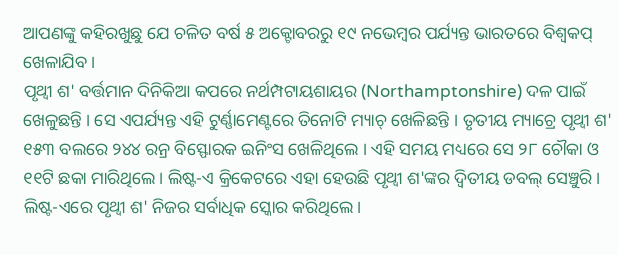ଆପଣଙ୍କୁ କହିରଖୁଛୁ ଯେ ଚଳିତ ବର୍ଷ ୫ ଅକ୍ଟୋବରରୁ ୧୯ ନଭେମ୍ବର ପର୍ଯ୍ୟନ୍ତ ଭାରତରେ ବିଶ୍ୱକପ୍ ଖେଳାଯିବ ।
ପୃଥ୍ୱୀ ଶ' ବର୍ତ୍ତମାନ ଦିନିକିଆ କପରେ ନର୍ଥମ୍ପଟାୟଶାୟର (Northamptonshire) ଦଳ ପାଇଁ ଖେଳୁଛନ୍ତି । ସେ ଏପର୍ଯ୍ୟନ୍ତ ଏହି ଟୁର୍ଣ୍ଣାମେଣ୍ଟରେ ତିନୋଟି ମ୍ୟାଚ୍ ଖେଳିଛନ୍ତି । ତୃତୀୟ ମ୍ୟାଚ୍ରେ ପୃଥ୍ୱୀ ଶ' ୧୫୩ ବଲରେ ୨୪୪ ରନ୍ର ବିସ୍ଫୋରକ ଇନିଂସ ଖେଳିଥିଲେ । ଏହି ସମୟ ମଧ୍ୟରେ ସେ ୨୮ ଚୌକା ଓ ୧୧ଟି ଛକା ମାରିଥିଲେ । ଲିଷ୍ଟ-ଏ କ୍ରିକେଟରେ ଏହା ହେଉଛି ପୃଥ୍ୱୀ ଶ'ଙ୍କର ଦ୍ୱିତୀୟ ଡବଲ୍ ସେଞ୍ଚୁରି । ଲିଷ୍ଟ-ଏରେ ପୃଥ୍ୱୀ ଶ' ନିଜର ସର୍ବାଧିକ ସ୍କୋର କରିଥିଲେ ।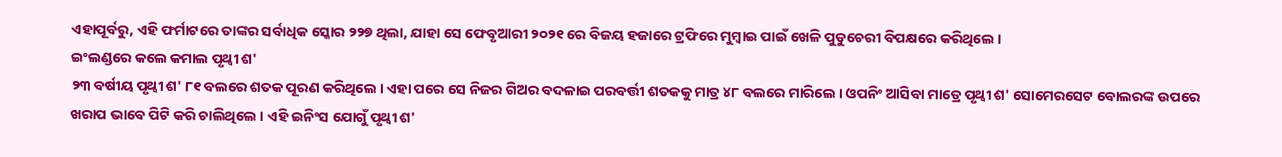ଏହାପୂର୍ବରୁ, ଏହି ଫର୍ମାଟରେ ତାଙ୍କର ସର୍ବାଧିକ ସ୍କୋର ୨୨୭ ଥିଲା, ଯାହା ସେ ଫେବୃଆରୀ ୨୦୨୧ ରେ ବିଜୟ ହଜାରେ ଟ୍ରଫିରେ ମୁମ୍ବାଇ ପାଇଁ ଖେଳି ପୁଡୁଚେରୀ ବିପକ୍ଷରେ କରିଥିଲେ ।
ଇଂଲଣ୍ଡରେ କଲେ କମାଲ ପୃଥ୍ୱୀ ଶ'
୨୩ ବର୍ଷୀୟ ପୃଥ୍ୱୀ ଶ' ୮୧ ବଲରେ ଶତକ ପୂରଣ କରିଥିଲେ । ଏହା ପରେ ସେ ନିଜର ଗିଅର ବଦଳାଇ ପରବର୍ତ୍ତୀ ଶତକକୁ ମାତ୍ର ୪୮ ବଲରେ ମାରିଲେ । ଓପନିଂ ଆସିବା ମାତ୍ରେ ପୃଥ୍ୱୀ ଶ' ସୋମେରସେଟ ବୋଲରଙ୍କ ଉପରେ ଖରାପ ଭାବେ ପିଟି କରି ଚାଲିଥିଲେ । ଏହି ଇନିଂସ ଯୋଗୁଁ ପୃଥ୍ୱୀ ଶ'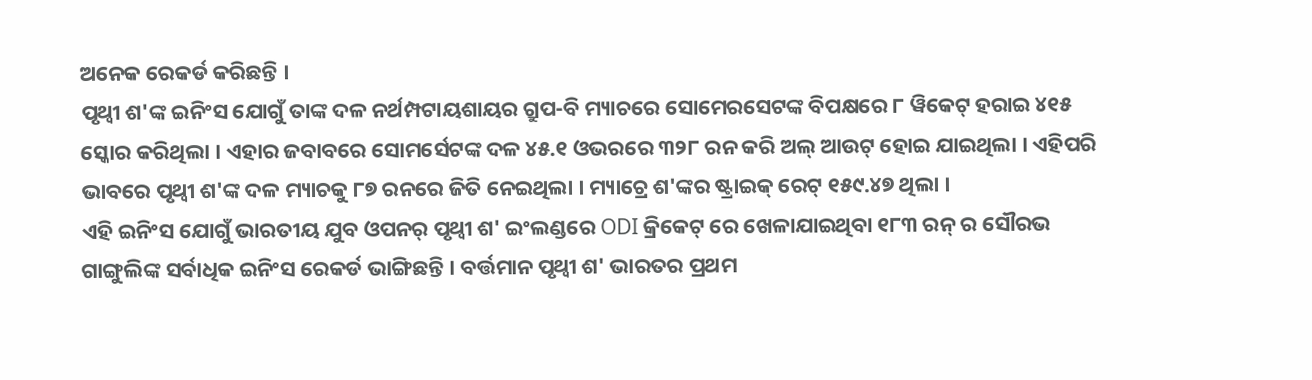ଅନେକ ରେକର୍ଡ କରିଛନ୍ତି ।
ପୃଥ୍ୱୀ ଶ'ଙ୍କ ଇନିଂସ ଯୋଗୁଁ ତାଙ୍କ ଦଳ ନର୍ଥମ୍ପଟାୟଶାୟର ଗ୍ରୁପ-ବି ମ୍ୟାଚରେ ସୋମେରସେଟଙ୍କ ବିପକ୍ଷରେ ୮ ୱିକେଟ୍ ହରାଇ ୪୧୫ ସ୍କୋର କରିଥିଲା । ଏହାର ଜବାବରେ ସୋମର୍ସେଟଙ୍କ ଦଳ ୪୫.୧ ଓଭରରେ ୩୨୮ ରନ କରି ଅଲ୍ ଆଉଟ୍ ହୋଇ ଯାଇଥିଲା । ଏହିପରି ଭାବରେ ପୃଥ୍ୱୀ ଶ'ଙ୍କ ଦଳ ମ୍ୟାଚକୁ ୮୭ ରନରେ ଜିତି ନେଇଥିଲା । ମ୍ୟାଚ୍ରେ ଶ'ଙ୍କର ଷ୍ଟ୍ରାଇକ୍ ରେଟ୍ ୧୫୯.୪୭ ଥିଲା ।
ଏହି ଇନିଂସ ଯୋଗୁଁ ଭାରତୀୟ ଯୁବ ଓପନର୍ ପୃଥ୍ୱୀ ଶ' ଇଂଲଣ୍ଡରେ ODI କ୍ରିକେଟ୍ ରେ ଖେଳାଯାଇଥିବା ୧୮୩ ରନ୍ ର ସୌରଭ ଗାଙ୍ଗୁଲିଙ୍କ ସର୍ବାଧିକ ଇନିଂସ ରେକର୍ଡ ଭାଙ୍ଗିଛନ୍ତି । ବର୍ତ୍ତମାନ ପୃଥ୍ୱୀ ଶ' ଭାରତର ପ୍ରଥମ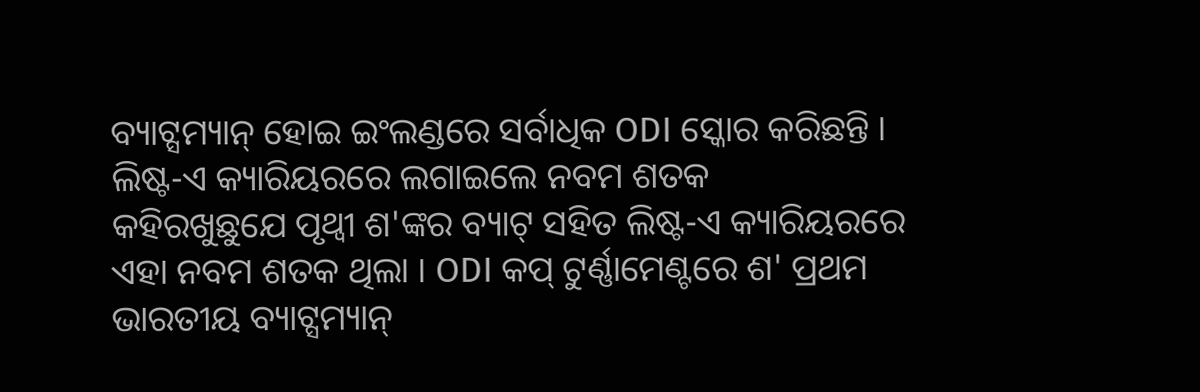ବ୍ୟାଟ୍ସମ୍ୟାନ୍ ହୋଇ ଇଂଲଣ୍ଡରେ ସର୍ବାଧିକ ODI ସ୍କୋର କରିଛନ୍ତି ।
ଲିଷ୍ଟ-ଏ କ୍ୟାରିୟରରେ ଲଗାଇଲେ ନବମ ଶତକ
କହିରଖୁଛୁଯେ ପୃଥ୍ୱୀ ଶ'ଙ୍କର ବ୍ୟାଟ୍ ସହିତ ଲିଷ୍ଟ-ଏ କ୍ୟାରିୟରରେ ଏହା ନବମ ଶତକ ଥିଲା । ODI କପ୍ ଟୁର୍ଣ୍ଣାମେଣ୍ଟରେ ଶ' ପ୍ରଥମ ଭାରତୀୟ ବ୍ୟାଟ୍ସମ୍ୟାନ୍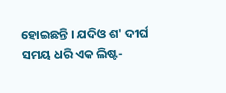ହୋଇଛନ୍ତି । ଯଦିଓ ଶ' ଦୀର୍ଘ ସମୟ ଧରି ଏକ ଲିଷ୍ଟ-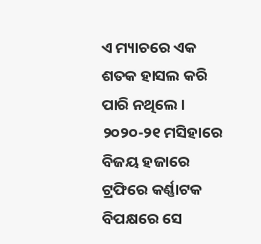ଏ ମ୍ୟାଚରେ ଏକ ଶତକ ହାସଲ କରି ପାରି ନଥିଲେ । ୨୦୨୦-୨୧ ମସିହାରେ ବିଜୟ ହଜାରେ ଟ୍ରଫିରେ କର୍ଣ୍ଣାଟକ ବିପକ୍ଷରେ ସେ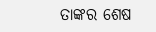ତାଙ୍କର ଶେଷ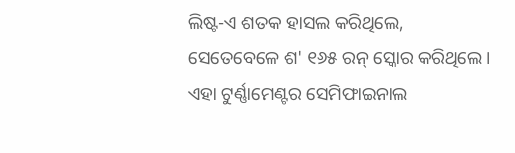ଲିଷ୍ଟ-ଏ ଶତକ ହାସଲ କରିଥିଲେ, ସେତେବେଳେ ଶ' ୧୬୫ ରନ୍ ସ୍କୋର କରିଥିଲେ । ଏହା ଟୁର୍ଣ୍ଣାମେଣ୍ଟର ସେମିଫାଇନାଲ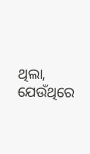ଥିଲା, ଯେଉଁଥିରେ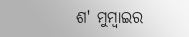ଶ' ମୁମ୍ବାଇର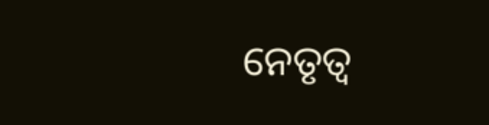ନେତୃତ୍ୱ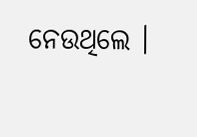ନେଉଥିଲେ ।